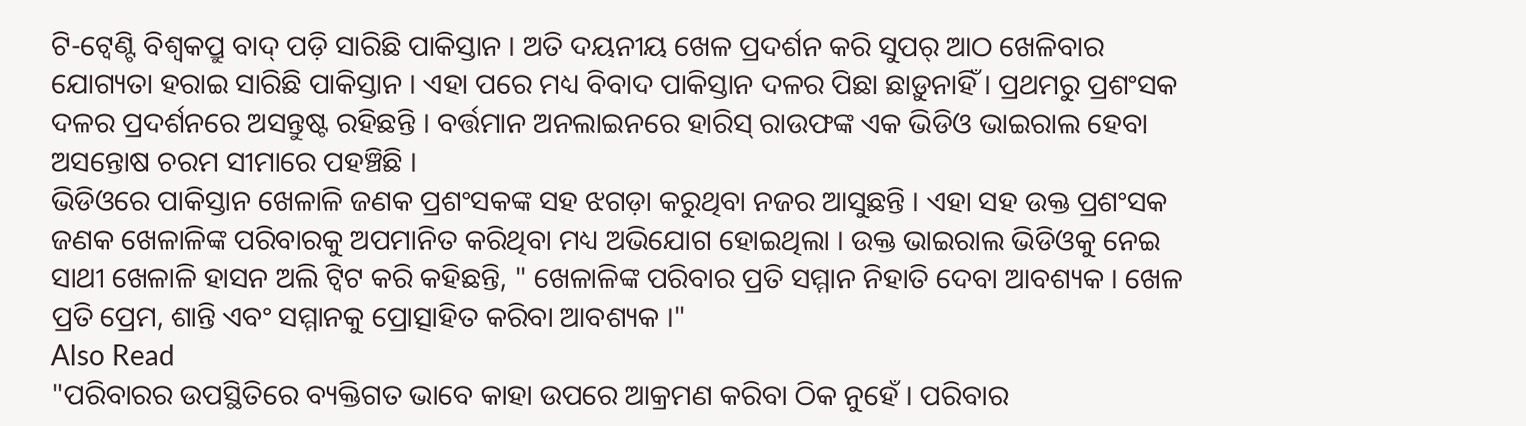ଟି-ଟ୍ୱେଣ୍ଟି ବିଶ୍ୱକପ୍ରୁ ବାଦ୍ ପଡ଼ି ସାରିଛି ପାକିସ୍ତାନ । ଅତି ଦୟନୀୟ ଖେଳ ପ୍ରଦର୍ଶନ କରି ସୁପର୍ ଆଠ ଖେଳିବାର ଯୋଗ୍ୟତା ହରାଇ ସାରିଛି ପାକିସ୍ତାନ । ଏହା ପରେ ମଧ୍ୟ ବିବାଦ ପାକିସ୍ତାନ ଦଳର ପିଛା ଛାଡ଼ୁନାହିଁ । ପ୍ରଥମରୁ ପ୍ରଶଂସକ ଦଳର ପ୍ରଦର୍ଶନରେ ଅସନ୍ତୁଷ୍ଟ ରହିଛନ୍ତି । ବର୍ତ୍ତମାନ ଅନଲାଇନରେ ହାରିସ୍ ରାଉଫଙ୍କ ଏକ ଭିଡିଓ ଭାଇରାଲ ହେବା ଅସନ୍ତୋଷ ଚରମ ସୀମାରେ ପହଞ୍ଚିଛି ।
ଭିଡିଓରେ ପାକିସ୍ତାନ ଖେଳାଳି ଜଣକ ପ୍ରଶଂସକଙ୍କ ସହ ଝଗଡ଼ା କରୁଥିବା ନଜର ଆସୁଛନ୍ତି । ଏହା ସହ ଉକ୍ତ ପ୍ରଶଂସକ ଜଣକ ଖେଳାଳିଙ୍କ ପରିବାରକୁ ଅପମାନିତ କରିଥିବା ମଧ୍ୟ ଅଭିଯୋଗ ହୋଇଥିଲା । ଉକ୍ତ ଭାଇରାଲ ଭିଡିଓକୁ ନେଇ ସାଥୀ ଖେଳାଳି ହାସନ ଅଲି ଟ୍ୱିଟ କରି କହିଛନ୍ତି, " ଖେଳାଳିଙ୍କ ପରିବାର ପ୍ରତି ସମ୍ମାନ ନିହାତି ଦେବା ଆବଶ୍ୟକ । ଖେଳ ପ୍ରତି ପ୍ରେମ, ଶାନ୍ତି ଏବଂ ସମ୍ମାନକୁ ପ୍ରୋତ୍ସାହିତ କରିବା ଆବଶ୍ୟକ ।"
Also Read
"ପରିବାରର ଉପସ୍ଥିତିରେ ବ୍ୟକ୍ତିଗତ ଭାବେ କାହା ଉପରେ ଆକ୍ରମଣ କରିବା ଠିକ ନୁହେଁ । ପରିବାର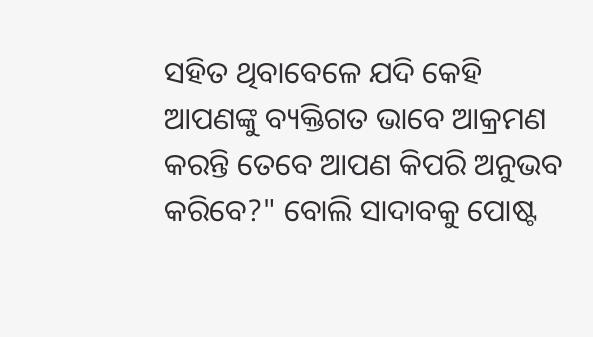ସହିତ ଥିବାବେଳେ ଯଦି କେହି ଆପଣଙ୍କୁ ବ୍ୟକ୍ତିଗତ ଭାବେ ଆକ୍ରମଣ କରନ୍ତି ତେବେ ଆପଣ କିପରି ଅନୁଭବ କରିବେ?" ବୋଲି ସାଦାବକୁ ପୋଷ୍ଟ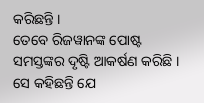କରିଛନ୍ତି ।
ତେବେ ରିଜୱାନଙ୍କ ପୋଷ୍ଟ ସମସ୍ତଙ୍କର ଦୃଷ୍ଟି ଆକର୍ଷଣ କରିଛି । ସେ କହିଛନ୍ତି ଯେ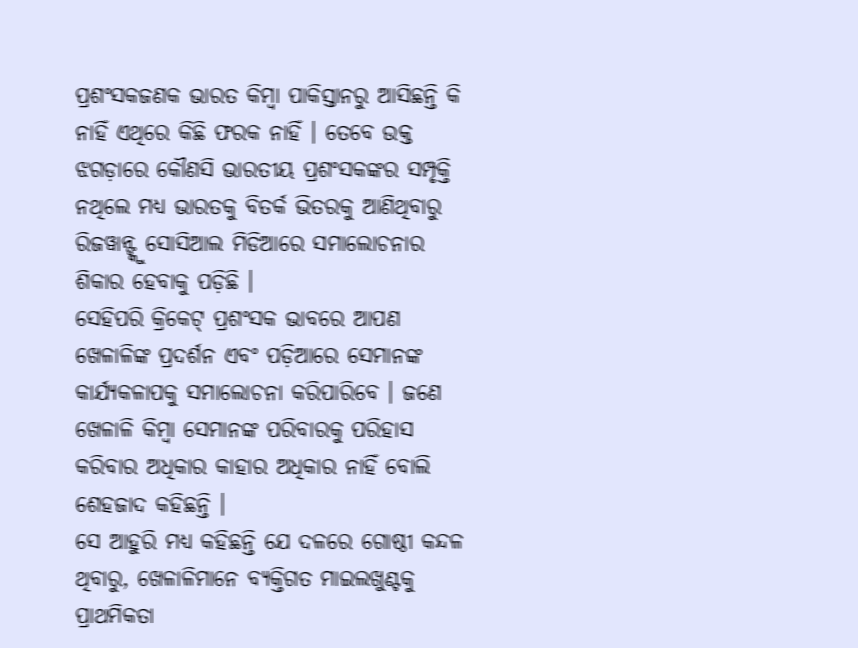ପ୍ରଶଂସକଜଣକ ଭାରତ କିମ୍ବା ପାକିସ୍ତାନରୁ ଆସିଛନ୍ତି କି ନାହିଁ ଏଥିରେ କିଛି ଫରକ ନାହିଁ । ତେବେ ଉକ୍ତ ଝଗଡ଼ାରେ କୌଣସି ଭାରତୀୟ ପ୍ରଶଂସକଙ୍କର ସମ୍ପୃକ୍ତି ନଥିଲେ ମଧ୍ୟ ଭାରତକୁ ବିତର୍କ ଭିତରକୁ ଆଣିଥିବାରୁ ରିଜୱାନ୍ଙ୍କୁ ସୋସିଆଲ ମିଡିଆରେ ସମାଲୋଚନାର ଶିକାର ହେବାକୁ ପଡ଼ିଛି ।
ସେହିପରି କ୍ରିକେଟ୍ ପ୍ରଶଂସକ ଭାବରେ ଆପଣ ଖେଳାଳିଙ୍କ ପ୍ରଦର୍ଶନ ଏବଂ ପଡ଼ିଆରେ ସେମାନଙ୍କ କାର୍ଯ୍ୟକଳାପକୁ ସମାଲୋଚନା କରିପାରିବେ । ଜଣେ ଖେଳାଳି କିମ୍ବା ସେମାନଙ୍କ ପରିବାରକୁ ପରିହାସ କରିବାର ଅଧିକାର କାହାର ଅଧିକାର ନାହିଁ ବୋଲି ଶେହଜାଦ କହିଛନ୍ତି ।
ସେ ଆହୁରି ମଧ୍ୟ କହିଛନ୍ତି ଯେ ଦଳରେ ଗୋଷ୍ଠୀ କନ୍ଦଳ ଥିବାରୁ, ଖେଳାଳିମାନେ ବ୍ୟକ୍ତିଗତ ମାଇଲଖୁଣ୍ଟକୁ ପ୍ରାଥମିକତା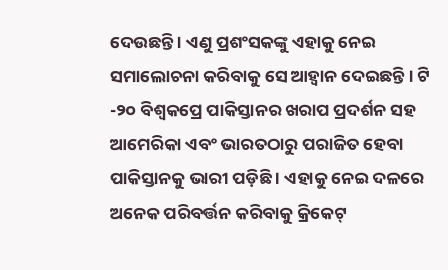ଦେଉଛନ୍ତି । ଏଣୁ ପ୍ରଶଂସକଙ୍କୁ ଏହାକୁ ନେଇ ସମାଲୋଚନା କରିବାକୁ ସେ ଆହ୍ୱାନ ଦେଇଛନ୍ତି । ଟି -୨୦ ବିଶ୍ୱକପ୍ରେ ପାକିସ୍ତାନର ଖରାପ ପ୍ରଦର୍ଶନ ସହ ଆମେରିକା ଏବଂ ଭାରତଠାରୁ ପରାଜିତ ହେବା ପାକିସ୍ତାନକୁ ଭାରୀ ପଡ଼ିଛି । ଏହାକୁ ନେଇ ଦଳରେ ଅନେକ ପରିବର୍ତ୍ତନ କରିବାକୁ କ୍ରିକେଟ୍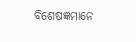ବିଶେଷଜ୍ଞମାନେ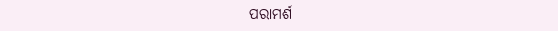ପରାମର୍ଶ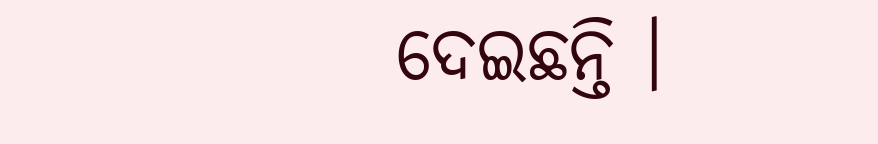ଦେଇଛନ୍ତି ।